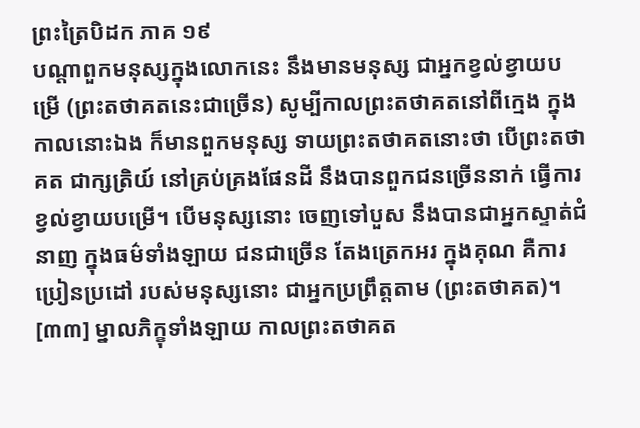ព្រះត្រៃបិដក ភាគ ១៩
បណ្តាពួកមនុស្សក្នុងលោកនេះ នឹងមានមនុស្ស ជាអ្នកខ្វល់ខ្វាយបម្រើ (ព្រះតថាគតនេះជាច្រើន) សូម្បីកាលព្រះតថាគតនៅពីក្មេង ក្នុងកាលនោះឯង ក៏មានពួកមនុស្ស ទាយព្រះតថាគតនោះថា បើព្រះតថាគត ជាក្សត្រិយ៍ នៅគ្រប់គ្រងផែនដី នឹងបានពួកជនច្រើននាក់ ធ្វើការខ្វល់ខ្វាយបម្រើ។ បើមនុស្សនោះ ចេញទៅបួស នឹងបានជាអ្នកស្ទាត់ជំនាញ ក្នុងធម៌ទាំងឡាយ ជនជាច្រើន តែងត្រេកអរ ក្នុងគុណ គឺការប្រៀនប្រដៅ របស់មនុស្សនោះ ជាអ្នកប្រព្រឹត្តតាម (ព្រះតថាគត)។
[៣៣] ម្នាលភិក្ខុទាំងឡាយ កាលព្រះតថាគត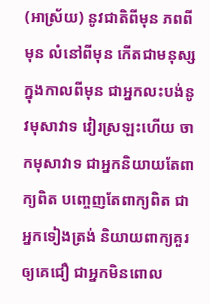(អាស្រ័យ) នូវជាតិពីមុន ភពពីមុន លំនៅពីមុន កើតជាមនុស្ស ក្នុងកាលពីមុន ជាអ្នកលះបង់នូវមុសាវាទ វៀរស្រឡះហើយ ចាកមុសាវាទ ជាអ្នកនិយាយតែពាក្យពិត បញ្ចេញតែពាក្យពិត ជាអ្នកទៀងត្រង់ និយាយពាក្យគួរឲ្យគេជឿ ជាអ្នកមិនពោល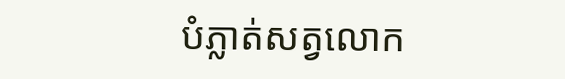បំភ្លាត់សត្វលោក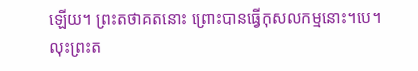ឡើយ។ ព្រះតថាគតនោះ ព្រោះបានធ្វើកុសលកម្មនោះ។បេ។ លុះព្រះត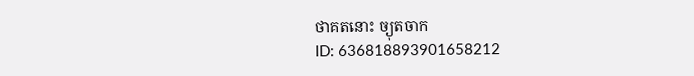ថាគតនោះ ច្យុតចាក
ID: 636818893901658212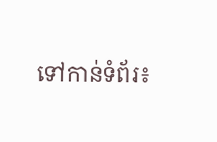ទៅកាន់ទំព័រ៖